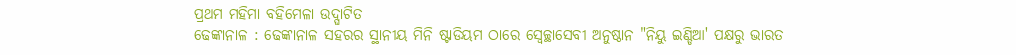ପ୍ରଥମ ମହିମା ବହିମେଳା ଉଦ୍ଘାଟିତ
ଢେଙ୍କାନାଳ : ଢେଙ୍କାନାଳ ସହରର ସ୍ଥାନୀୟ ମିନି ଷ୍ଟାଡିୟମ ଠାରେ ସ୍ୱେଚ୍ଛାସେବୀ ଅନୁଷ୍ଠାନ "ନିୟୁ ଇଣ୍ଡିଆ' ପକ୍ଷରୁ ଭାରତ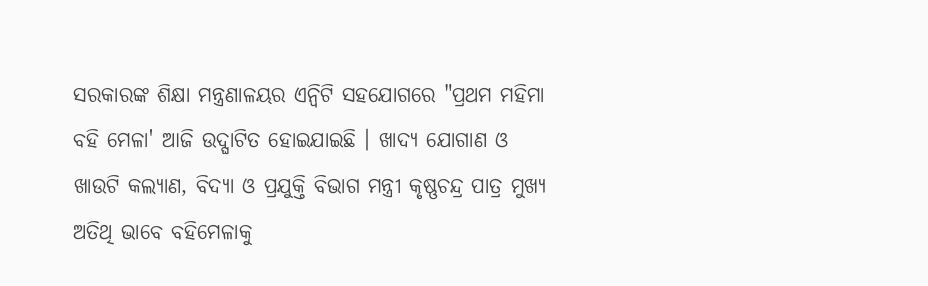ସରକାରଙ୍କ ଶିକ୍ଷା ମନ୍ତ୍ରଣାଳୟର ଏନ୍ବିଟି ସହଯୋଗରେ "ପ୍ରଥମ ମହିମା ବହି ମେଳା' ଆଜି ଉଦ୍ଘାଟିତ ହୋଇଯାଇଛି । ଖାଦ୍ୟ ଯୋଗାଣ ଓ ଖାଉଟି କଲ୍ୟାଣ, ବିଦ୍ୟା ଓ ପ୍ରଯୁକ୍ତି ବିଭାଗ ମନ୍ତ୍ରୀ କୃଷ୍ଣଚନ୍ଦ୍ର ପାତ୍ର ମୁଖ୍ୟ ଅତିଥି ଭାବେ ବହିମେଳାକୁ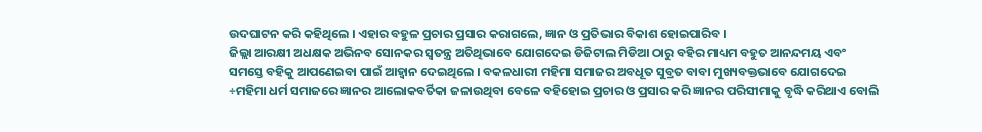ଉଦଘାଟନ କରି କହିଥିଲେ । ଏହାର ବହୁଳ ପ୍ରଚାର ପ୍ରସାର କରାଗଲେ, ଜ୍ଞାନ ଓ ପ୍ରତିଭାର ବିକାଶ ହୋଇପାରିବ ।
ଜିଲ୍ଲା ଆରକ୍ଷୀ ଅଧକ୍ଷକ ଅଭିନବ ସୋନକର ସ୍ୱତନ୍ତ୍ର ଅତିଥିଭାବେ ଯୋଗଦେଇ ଡିଜିଟାଲ ମିଡିଆ ଠାରୁ ବହିର ମାଧ୍ୟମ ବହୁତ ଆନନ୍ଦମୟ ଏବଂ ସମସ୍ତେ ବହିକୁ ଆପଣେଇବା ପାଇଁ ଆହ୍ୱାନ ଦେଇଥିଲେ । ବକଳଧାରୀ ମହିମା ସମାଜର ଅବଧୂତ ସୁବ୍ରତ ବାବା ମୁଖ୍ୟବକ୍ତଭାବେ ଯୋଗଦେଇ ÷ମହିମା ଧର୍ମ ସମାଜରେ ଜ୍ଞାନର ଆଲୋକବର୍ତିକା ଜଳାଉଥିବା ବେଳେ ବହିହୋଇ ପ୍ରଚାର ଓ ପ୍ରସାର କରି ଜ୍ଞାନର ପରିସୀମାକୁ ବୃଦ୍ଧି କରିଥାଏ ବୋଲି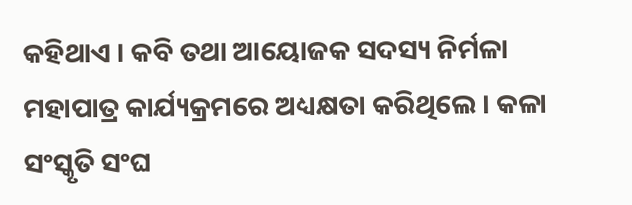କହିଥାଏ । କବି ତଥା ଆୟୋଜକ ସଦସ୍ୟ ନିର୍ମଳା ମହାପାତ୍ର କାର୍ଯ୍ୟକ୍ରମରେ ଅଧ୍ୟକ୍ଷତା କରିଥିଲେ । କଳା ସଂସ୍କୃତି ସଂଘ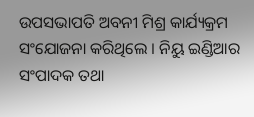ଉପସଭାପତି ଅବନୀ ମିଶ୍ର କାର୍ଯ୍ୟକ୍ରମ ସଂଯୋଜନା କରିଥିଲେ । ନିୟୁ ଇଣ୍ଡିଆର ସଂପାଦକ ତଥା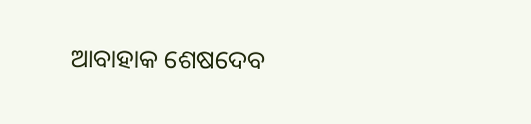ଆବାହାକ ଶେଷଦେବ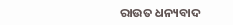ରାଉତ ଧନ୍ୟବାଦ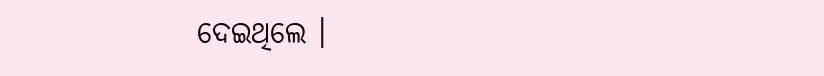ଦେଇଥିଲେ ।